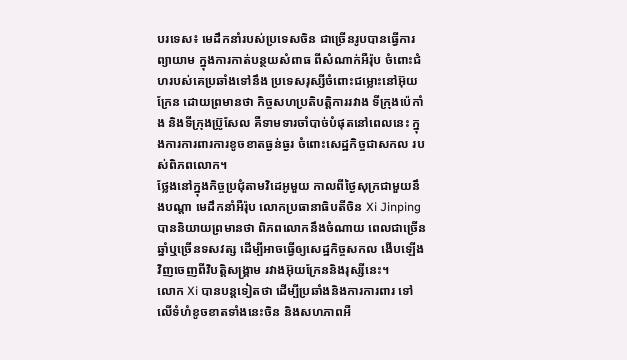បរទេស៖ មេដឹកនាំរបស់ប្រទេសចិន ជាច្រើនរូបបានធ្វើការព្យាយាម ក្នុងការកាត់បន្ថយសំពាធ ពីសំណាក់អឺរ៉ុប ចំពោះជំហរបស់គេប្រឆាំងទៅនឹង ប្រទេសរុស្សីចំពោះជម្លោះនៅអ៊ុយក្រែន ដោយព្រមានថា កិច្ចសហប្រតិបត្តិការរវាង ទីក្រុងប៉េកាំង និងទីក្រុងប្រ៊ូសែល គឺទាមទារចាំបាច់បំផុតនៅពេលនេះ ក្នុងការការពារការខូចខាតធ្ងន់ធ្ងរ ចំពោះសេដ្ឋកិច្ចជាសកល របស់ពិភពលោក។
ថ្លែងនៅក្នុងកិច្ចប្រជុំតាមវិដេអូមួយ កាលពីថ្ងៃសុក្រជាមួយនឹងបណ្តា មេដឹកនាំអឺរ៉ុប លោកប្រធានាធិបតីចិន Xi Jinping បាននិយាយព្រមានថា ពិភពលោកនឹងចំណាយ ពេលជាច្រើនឆ្នាំឬច្រើនទសវត្ស ដើម្បីអាចធ្វើឲ្យសេដ្ឋកិច្ចសកល ងើបឡើងវិញចេញពីវិបត្តិសង្គ្រាម រវាងអ៊ុយក្រែននិងរុស្សីនេះ។
លោក Xi បានបន្តទៀតថា ដើម្បីប្រឆាំងនិងការការពារ ទៅលើទំហំខូចខាតទាំងនេះចិន និងសហភាពអឺ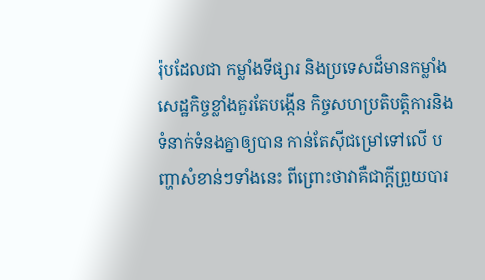រ៉ុបដែលជា កម្លាំងទីផ្សារ និងប្រទេសដ៏មានកម្លាំង សេដ្ឋកិច្ចខ្លាំងគួរតែបង្កើន កិច្ចសហប្រតិបត្តិការនិង ទំនាក់ទំនងគ្នាឲ្យបាន កាន់តែស៊ីជម្រៅទៅលើ បញ្ហាសំខាន់ៗទាំងនេះ ពីព្រោះថាវាគឺជាក្តីព្រួយបារ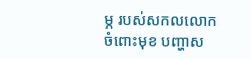ម្ភ របស់សកលលោកចំពោះមុខ បញ្ហាស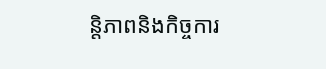ន្តិភាពនិងកិច្ចការ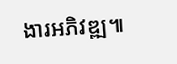ងារអភិវឌ្ឍ៕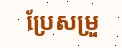ប្រែសម្រួ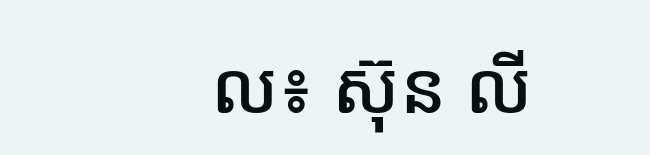ល៖ ស៊ុន លី